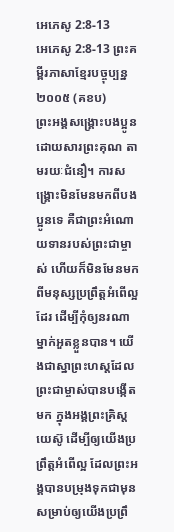អេភេសូ 2:8-13
អេភេសូ 2:8-13 ព្រះគម្ពីរភាសាខ្មែរបច្ចុប្បន្ន ២០០៥ (គខប)
ព្រះអង្គសង្គ្រោះបងប្អូនដោយសារព្រះគុណ តាមរយៈជំនឿ។ ការសង្គ្រោះមិនមែនមកពីបងប្អូនទេ គឺជាព្រះអំណោយទានរបស់ព្រះជាម្ចាស់ ហើយក៏មិនមែនមកពីមនុស្សប្រព្រឹត្តអំពើល្អដែរ ដើម្បីកុំឲ្យនរណាម្នាក់អួតខ្លួនបាន។ យើងជាស្នាព្រះហស្ដដែលព្រះជាម្ចាស់បានបង្កើតមក ក្នុងអង្គព្រះគ្រិស្តយេស៊ូ ដើម្បីឲ្យយើងប្រព្រឹត្តអំពើល្អ ដែលព្រះអង្គបានបម្រុងទុកជាមុន សម្រាប់ឲ្យយើងប្រព្រឹ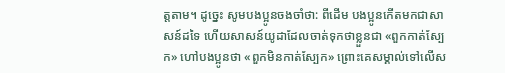ត្តតាម។ ដូច្នេះ សូមបងប្អូនចងចាំថា: ពីដើម បងប្អូនកើតមកជាសាសន៍ដទៃ ហើយសាសន៍យូដាដែលចាត់ទុកថាខ្លួនជា «ពួកកាត់ស្បែក» ហៅបងប្អូនថា «ពួកមិនកាត់ស្បែក» ព្រោះគេសម្គាល់ទៅលើស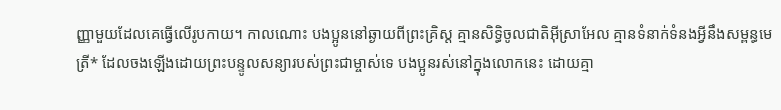ញ្ញាមួយដែលគេធ្វើលើរូបកាយ។ កាលណោះ បងប្អូននៅឆ្ងាយពីព្រះគ្រិស្ត គ្មានសិទ្ធិចូលជាតិអ៊ីស្រាអែល គ្មានទំនាក់ទំនងអ្វីនឹងសម្ពន្ធមេត្រី* ដែលចងឡើងដោយព្រះបន្ទូលសន្យារបស់ព្រះជាម្ចាស់ទេ បងប្អូនរស់នៅក្នុងលោកនេះ ដោយគ្មា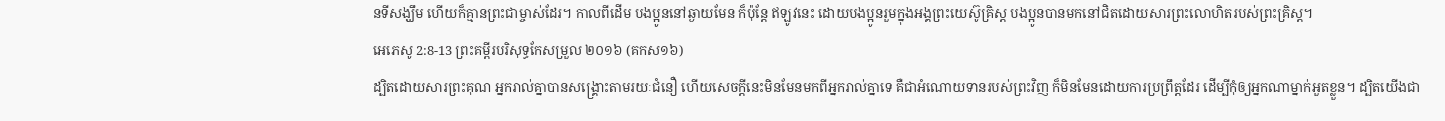នទីសង្ឃឹម ហើយក៏គ្មានព្រះជាម្ចាស់ដែរ។ កាលពីដើម បងប្អូននៅឆ្ងាយមែន ក៏ប៉ុន្តែ ឥឡូវនេះ ដោយបងប្អូនរួមក្នុងអង្គព្រះយេស៊ូគ្រិស្ត បងប្អូនបានមកនៅជិតដោយសារព្រះលោហិតរបស់ព្រះគ្រិស្ត។
អេភេសូ 2:8-13 ព្រះគម្ពីរបរិសុទ្ធកែសម្រួល ២០១៦ (គកស១៦)
ដ្បិតដោយសារព្រះគុណ អ្នករាល់គ្នាបានសង្គ្រោះតាមរយៈជំនឿ ហើយសេចក្តីនេះមិនមែនមកពីអ្នករាល់គ្នាទេ គឺជាអំណោយទានរបស់ព្រះវិញ ក៏មិនមែនដោយការប្រព្រឹត្តដែរ ដើម្បីកុំឲ្យអ្នកណាម្នាក់អួតខ្លួន។ ដ្បិតយើងជា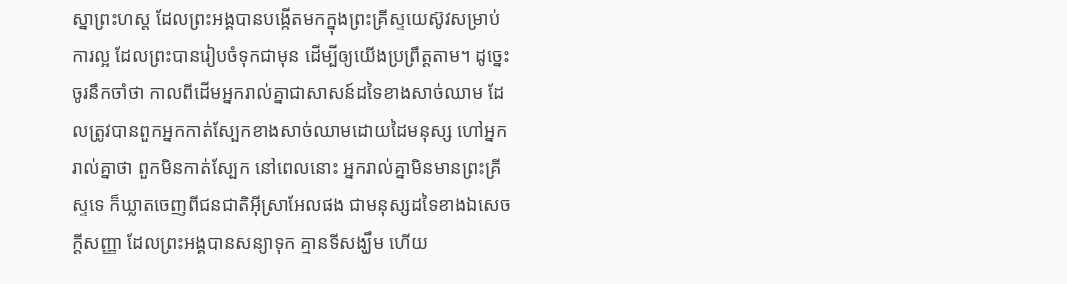ស្នាព្រះហស្ត ដែលព្រះអង្គបានបង្កើតមកក្នុងព្រះគ្រីស្ទយេស៊ូវសម្រាប់ការល្អ ដែលព្រះបានរៀបចំទុកជាមុន ដើម្បីឲ្យយើងប្រព្រឹត្តតាម។ ដូច្នេះ ចូរនឹកចាំថា កាលពីដើមអ្នករាល់គ្នាជាសាសន៍ដទៃខាងសាច់ឈាម ដែលត្រូវបានពួកអ្នកកាត់ស្បែកខាងសាច់ឈាមដោយដៃមនុស្ស ហៅអ្នករាល់គ្នាថា ពួកមិនកាត់ស្បែក នៅពេលនោះ អ្នករាល់គ្នាមិនមានព្រះគ្រីស្ទទេ ក៏ឃ្លាតចេញពីជនជាតិអ៊ីស្រាអែលផង ជាមនុស្សដទៃខាងឯសេចក្តីសញ្ញា ដែលព្រះអង្គបានសន្យាទុក គ្មានទីសង្ឃឹម ហើយ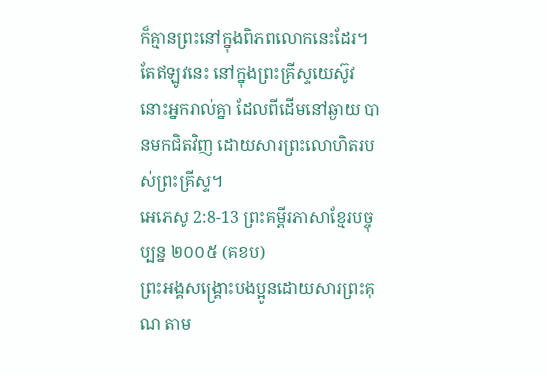ក៏គ្មានព្រះនៅក្នុងពិភពលោកនេះដែរ។ តែឥឡូវនេះ នៅក្នុងព្រះគ្រីស្ទយេស៊ូវ នោះអ្នករាល់គ្នា ដែលពីដើមនៅឆ្ងាយ បានមកជិតវិញ ដោយសារព្រះលោហិតរបស់ព្រះគ្រីស្ទ។
អេភេសូ 2:8-13 ព្រះគម្ពីរភាសាខ្មែរបច្ចុប្បន្ន ២០០៥ (គខប)
ព្រះអង្គសង្គ្រោះបងប្អូនដោយសារព្រះគុណ តាម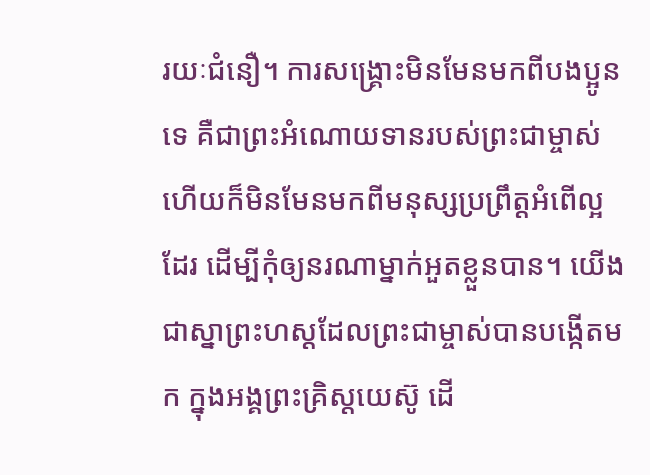រយៈជំនឿ។ ការសង្គ្រោះមិនមែនមកពីបងប្អូនទេ គឺជាព្រះអំណោយទានរបស់ព្រះជាម្ចាស់ ហើយក៏មិនមែនមកពីមនុស្សប្រព្រឹត្តអំពើល្អដែរ ដើម្បីកុំឲ្យនរណាម្នាក់អួតខ្លួនបាន។ យើងជាស្នាព្រះហស្ដដែលព្រះជាម្ចាស់បានបង្កើតមក ក្នុងអង្គព្រះគ្រិស្តយេស៊ូ ដើ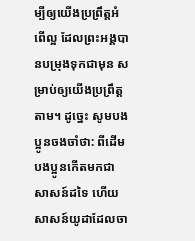ម្បីឲ្យយើងប្រព្រឹត្តអំពើល្អ ដែលព្រះអង្គបានបម្រុងទុកជាមុន សម្រាប់ឲ្យយើងប្រព្រឹត្តតាម។ ដូច្នេះ សូមបងប្អូនចងចាំថា: ពីដើម បងប្អូនកើតមកជាសាសន៍ដទៃ ហើយសាសន៍យូដាដែលចា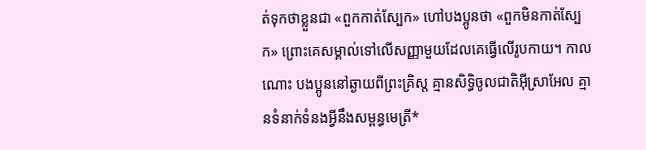ត់ទុកថាខ្លួនជា «ពួកកាត់ស្បែក» ហៅបងប្អូនថា «ពួកមិនកាត់ស្បែក» ព្រោះគេសម្គាល់ទៅលើសញ្ញាមួយដែលគេធ្វើលើរូបកាយ។ កាលណោះ បងប្អូននៅឆ្ងាយពីព្រះគ្រិស្ត គ្មានសិទ្ធិចូលជាតិអ៊ីស្រាអែល គ្មានទំនាក់ទំនងអ្វីនឹងសម្ពន្ធមេត្រី*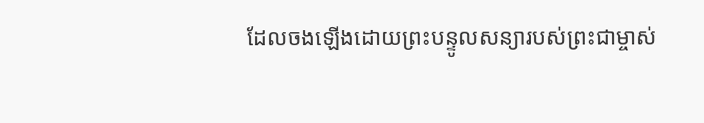ដែលចងឡើងដោយព្រះបន្ទូលសន្យារបស់ព្រះជាម្ចាស់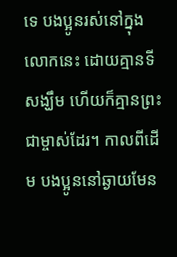ទេ បងប្អូនរស់នៅក្នុងលោកនេះ ដោយគ្មានទីសង្ឃឹម ហើយក៏គ្មានព្រះជាម្ចាស់ដែរ។ កាលពីដើម បងប្អូននៅឆ្ងាយមែន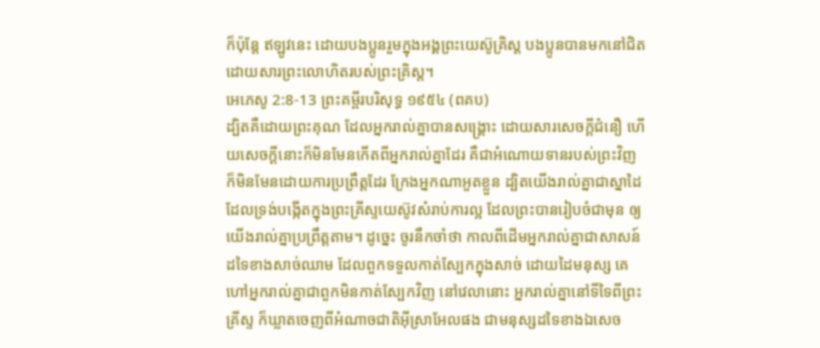ក៏ប៉ុន្តែ ឥឡូវនេះ ដោយបងប្អូនរួមក្នុងអង្គព្រះយេស៊ូគ្រិស្ត បងប្អូនបានមកនៅជិតដោយសារព្រះលោហិតរបស់ព្រះគ្រិស្ត។
អេភេសូ 2:8-13 ព្រះគម្ពីរបរិសុទ្ធ ១៩៥៤ (ពគប)
ដ្បិតគឺដោយព្រះគុណ ដែលអ្នករាល់គ្នាបានសង្គ្រោះ ដោយសារសេចក្ដីជំនឿ ហើយសេចក្ដីនោះក៏មិនមែនកើតពីអ្នករាល់គ្នាដែរ គឺជាអំណោយទានរបស់ព្រះវិញ ក៏មិនមែនដោយការប្រព្រឹត្តដែរ ក្រែងអ្នកណាអួតខ្លួន ដ្បិតយើងរាល់គ្នាជាស្នាដៃដែលទ្រង់បង្កើតក្នុងព្រះគ្រីស្ទយេស៊ូវសំរាប់ការល្អ ដែលព្រះបានរៀបចំជាមុន ឲ្យយើងរាល់គ្នាប្រព្រឹត្តតាម។ ដូច្នេះ ចូរនឹកចាំថា កាលពីដើមអ្នករាល់គ្នាជាសាសន៍ដទៃខាងសាច់ឈាម ដែលពួកទទួលកាត់ស្បែកក្នុងសាច់ ដោយដៃមនុស្ស គេហៅអ្នករាល់គ្នាជាពួកមិនកាត់ស្បែកវិញ នៅវេលានោះ អ្នករាល់គ្នានៅទីទៃពីព្រះគ្រីស្ទ ក៏ឃ្លាតចេញពីអំណាចជាតិអ៊ីស្រាអែលផង ជាមនុស្សដទៃខាងឯសេច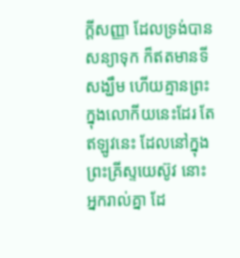ក្ដីសញ្ញា ដែលទ្រង់បានសន្យាទុក ក៏ឥតមានទីសង្ឃឹម ហើយគ្មានព្រះក្នុងលោកីយនេះដែរ តែឥឡូវនេះ ដែលនៅក្នុងព្រះគ្រីស្ទយេស៊ូវ នោះអ្នករាល់គ្នា ដែ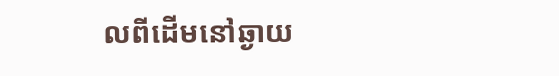លពីដើមនៅឆ្ងាយ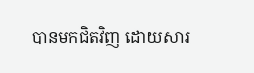បានមកជិតវិញ ដោយសារ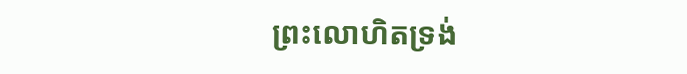ព្រះលោហិតទ្រង់